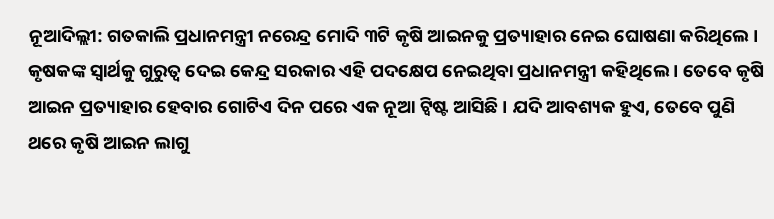ନୂଆଦିଲ୍ଲୀ: ଗତକାଲି ପ୍ରଧାନମନ୍ତ୍ରୀ ନରେନ୍ଦ୍ର ମୋଦି ୩ଟି କୃଷି ଆଇନକୁ ପ୍ରତ୍ୟାହାର ନେଇ ଘୋଷଣା କରିଥିଲେ । କୃଷକଙ୍କ ସ୍ୱାର୍ଥକୁ ଗୁରୁତ୍ୱ ଦେଇ କେନ୍ଦ୍ର ସରକାର ଏହି ପଦକ୍ଷେପ ନେଇଥିବା ପ୍ରଧାନମନ୍ତ୍ରୀ କହିଥିଲେ । ତେବେ କୃଷି ଆଇନ ପ୍ରତ୍ୟାହାର ହେବାର ଗୋଟିଏ ଦିନ ପରେ ଏକ ନୂଆ ଟ୍ୱିଷ୍ଟ ଆସିଛି । ଯଦି ଆବଶ୍ୟକ ହୁଏ, ତେବେ ପୁଣି ଥରେ କୃଷି ଆଇନ ଲାଗୁ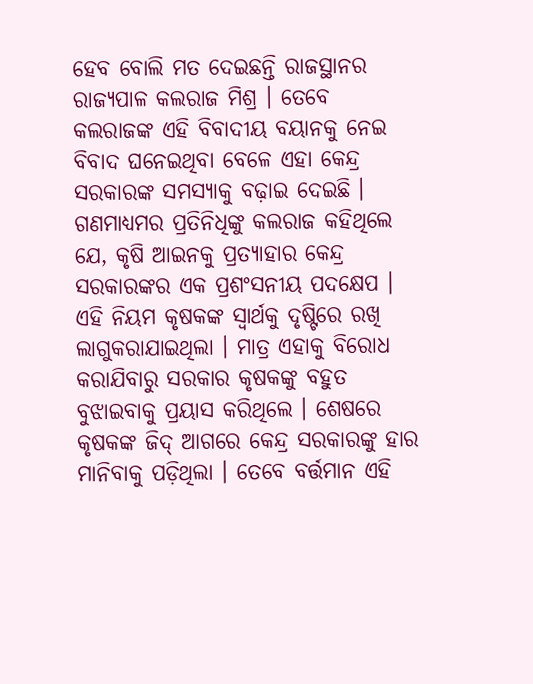ହେବ ବୋଲି ମତ ଦେଇଛନ୍ତି ରାଜସ୍ଥାନର ରାଜ୍ୟପାଳ କଲରାଜ ମିଶ୍ର । ତେବେ କଲରାଜଙ୍କ ଏହି ବିବାଦୀୟ ବୟାନକୁ ନେଇ ବିବାଦ ଘନେଇଥିବା ବେଳେ ଏହା କେନ୍ଦ୍ର ସରକାରଙ୍କ ସମସ୍ୟାକୁ ବଢ଼ାଇ ଦେଇଛି ।
ଗଣମାଧ୍ୟମର ପ୍ରତିନିଧିଙ୍କୁ କଲରାଜ କହିଥିଲେ ଯେ, କୃଷି ଆଇନକୁ ପ୍ରତ୍ୟାହାର କେନ୍ଦ୍ର ସରକାରଙ୍କର ଏକ ପ୍ରଶଂସନୀୟ ପଦକ୍ଷେପ । ଏହି ନିୟମ କୃଷକଙ୍କ ସ୍ୱାର୍ଥକୁ ଦୃଷ୍ଟିରେ ରଖି ଲାଗୁକରାଯାଇଥିଲା । ମାତ୍ର ଏହାକୁ ବିରୋଧ କରାଯିବାରୁ ସରକାର କୃଷକଙ୍କୁ ବହୁତ ବୁଝାଇବାକୁ ପ୍ରୟାସ କରିଥିଲେ । ଶେଷରେ କୃଷକଙ୍କ ଜିଦ୍ ଆଗରେ କେନ୍ଦ୍ର ସରକାରଙ୍କୁ ହାର ମାନିବାକୁ ପଡ଼ିଥିଲା । ତେବେ ବର୍ତ୍ତମାନ ଏହି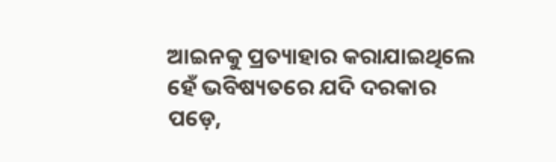ଆଇନକୁ ପ୍ରତ୍ୟାହାର କରାଯାଇଥିଲେ ହେଁ ଭବିଷ୍ୟତରେ ଯଦି ଦରକାର ପଡ଼େ,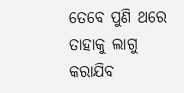ତେବେ ପୁଣି ଥରେ ତାହାକୁ ଲାଗୁ କରାଯିବ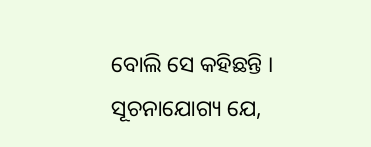ବୋଲି ସେ କହିଛନ୍ତି । ସୂଚନାଯୋଗ୍ୟ ଯେ,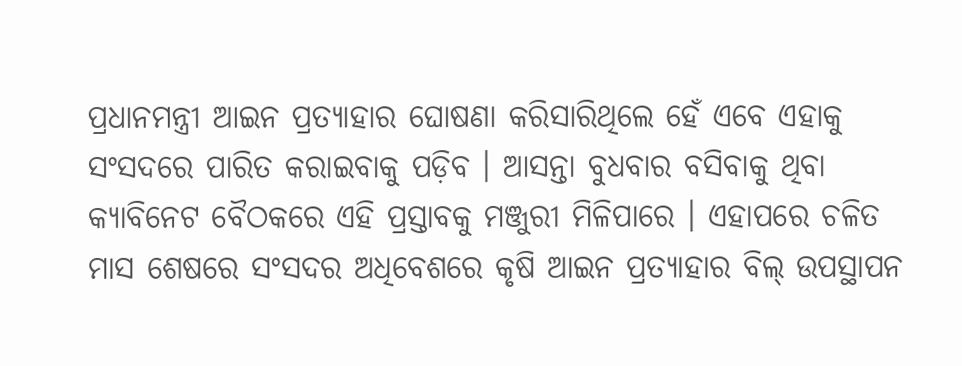ପ୍ରଧାନମନ୍ତ୍ରୀ ଆଇନ ପ୍ରତ୍ୟାହାର ଘୋଷଣା କରିସାରିଥିଲେ ହେଁ ଏବେ ଏହାକୁ ସଂସଦରେ ପାରିତ କରାଇବାକୁ ପଡ଼ିବ । ଆସନ୍ତା ବୁଧବାର ବସିବାକୁ ଥିବା କ୍ୟାବିନେଟ ବୈଠକରେ ଏହି ପ୍ରସ୍ତାବକୁ ମଞ୍ଜୁରୀ ମିଳିପାରେ । ଏହାପରେ ଚଳିତ ମାସ ଶେଷରେ ସଂସଦର ଅଧିବେଶରେ କୃଷି ଆଇନ ପ୍ରତ୍ୟାହାର ବିଲ୍ ଉପସ୍ଥାପନ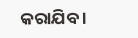କରାଯିବ ।